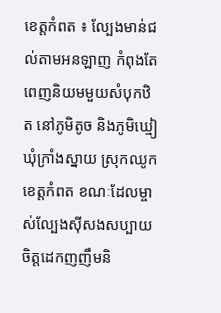ខេត្តកំពត ៖ ល្បែងមាន់ជល់តាមអនឡាញ កំពុងតែពេញនិយមមួយសំបុកឋិត នៅភូមិតូច និងភូមិឃ្មៀ ឃុំក្រាំងស្នាយ ស្រុកឈូកខេត្តកំពត ខណៈដែលម្ចាស់ល្បែងស៊ីសងសប្បាយចិត្តដេកញញឹមនិ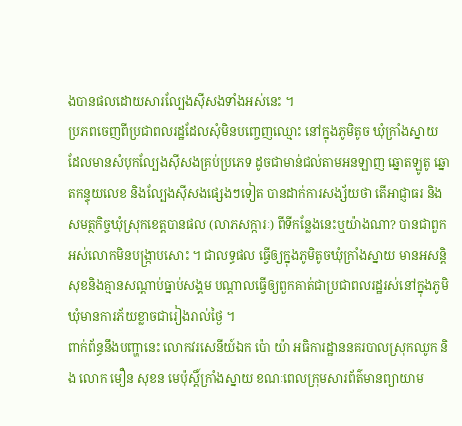ងបានផលដោយសារល្បែងស៊ីសងទាំងអស់នេះ ។
ប្រភពចេញពីប្រជាពលរដ្ឋដែលសុំមិនបញ្ចេញឈ្មោះ នៅក្នុងភូមិតូច ឃុំក្រាំងស្នាយ ដែលមានសំបុកល្បែងស៊ីសងគ្រប់ប្រភេទ ដូចជាមាន់ជល់តាមអនឡាញ ឆ្នោតឡូតូ ឆ្នោតកន្ទុយលេខ និងល្បែងស៊ីសងផ្សេងៗទៀត បានដាក់ការសង្ស័យថា តើអាជ្ញាធរ និងសមត្ថកិច្ចឃុំស្រុកខេត្តបានផល (លាភសក្ការៈ) ពីទីកន្លែងនេះឬយ៉ាងណា? បានជាពួកអស់លោកមិនបង្ក្រាបសោះ ។ ជាលទ្ធផល ធ្វើឲ្យក្នុងភូមិតូចឃុំក្រាំងស្នាយ មានអសន្តិសុខនិងគ្មានសណ្ដាប់ធ្នាប់សង្គម បណ្ដាលធ្វើឲ្យពួកគាត់ជាប្រជាពលរដ្ឋរស់នៅក្នុងភូមិឃុំមានការភ័យខ្លាចជារៀងរាល់ថ្ងៃ ។
ពាក់ព័ន្ធនឹងបញ្ហានេះ លោកវរសេនីយ៍ឯក ប៉ោ យ៉ា អធិការដ្ឋាននគរបាលស្រុកឈូក និង លោក មឿន សុខន មេប៉ុស្តិ៍ក្រាំងស្នាយ ខណៈពេលក្រុមសារព័ត៌មានព្យាយាម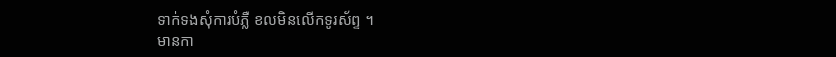ទាក់ទងសុំការបំភ្លឺ ខលមិនលើកទូរស័ព្ទ ។
មានកា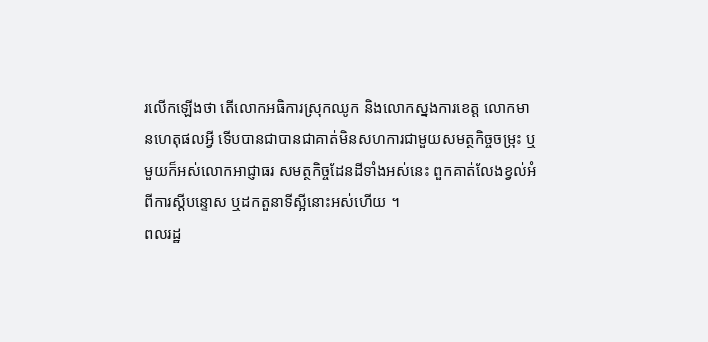រលើកឡើងថា តើលោកអធិការស្រុកឈូក និងលោកស្នងការខេត្ត លោកមានហេតុផលអ្វី ទើបបានជាបានជាគាត់មិនសហការជាមួយសមត្ថកិច្ចចម្រុះ ឬមួយក៏អស់លោកអាជ្ញាធរ សមត្ថកិច្ចដែនដីទាំងអស់នេះ ពួកគាត់លែងខ្វល់អំពីការស្ដីបន្ទោស ឬដកតួនាទីស្អីនោះអស់ហើយ ។
ពលរដ្ឋ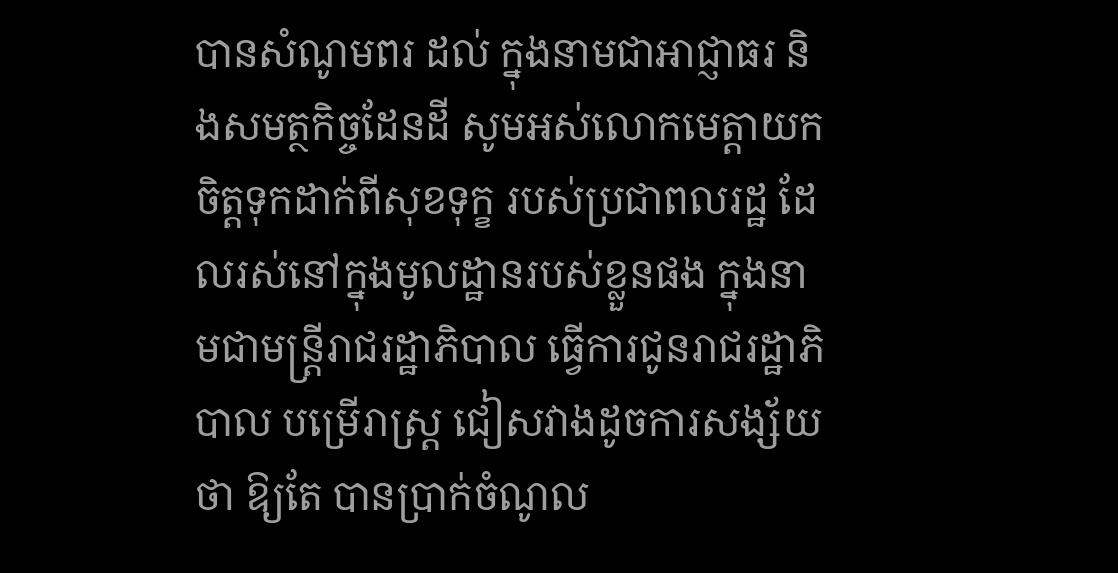បានសំណូមពរ ដល់ ក្នុងនាមជាអាជ្ញាធរ និងសមត្ថកិច្ចដែនដី សូមអស់លោកមេត្តាយកចិត្តទុកដាក់ពីសុខទុក្ខ របស់ប្រជាពលរដ្ឋ ដែលរស់នៅក្នុងមូលដ្ឋានរបស់ខ្លួនផង ក្នុងនាមជាមន្ត្រីរាជរដ្ឋាភិបាល ធ្វើការជូនរាជរដ្ឋាភិបាល បម្រើរាស្ត្រ ជៀសវាងដូចការសង្ស័យថា ឱ្យតែ បានប្រាក់ចំណូល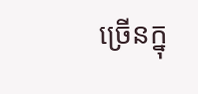ច្រើនក្នុ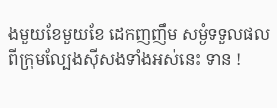ងមួយខែមួយខែ ដេកញញឹម សម្ងំទទួលផលពីក្រុមល្បែងស៊ីសងទាំងអស់នេះ ទាន !